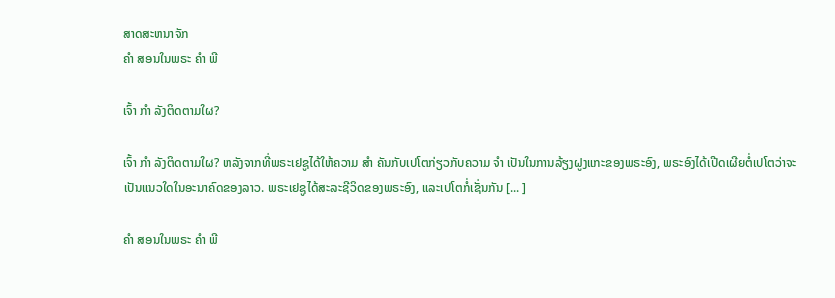ສາດສະຫນາຈັກ
ຄຳ ສອນໃນພຣະ ຄຳ ພີ

ເຈົ້າ ກຳ ລັງຕິດຕາມໃຜ?

ເຈົ້າ ກຳ ລັງຕິດຕາມໃຜ? ຫລັງຈາກທີ່ພຣະເຢຊູໄດ້ໃຫ້ຄວາມ ສຳ ຄັນກັບເປໂຕກ່ຽວກັບຄວາມ ຈຳ ເປັນໃນການລ້ຽງຝູງແກະຂອງພຣະອົງ, ພຣະອົງໄດ້ເປີດເຜີຍຕໍ່ເປໂຕວ່າຈະເປັນແນວໃດໃນອະນາຄົດຂອງລາວ. ພຣະເຢຊູໄດ້ສະລະຊີວິດຂອງພຣະອົງ, ແລະເປໂຕກໍ່ເຊັ່ນກັນ [... ]

ຄຳ ສອນໃນພຣະ ຄຳ ພີ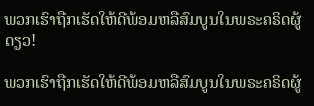ພວກເຮົາຖືກເຮັດໃຫ້ດີພ້ອມຫລືສົມບູນໃນພຣະຄຣິດຜູ້ດຽວ!

ພວກເຮົາຖືກເຮັດໃຫ້ດີພ້ອມຫລືສົມບູນໃນພຣະຄຣິດຜູ້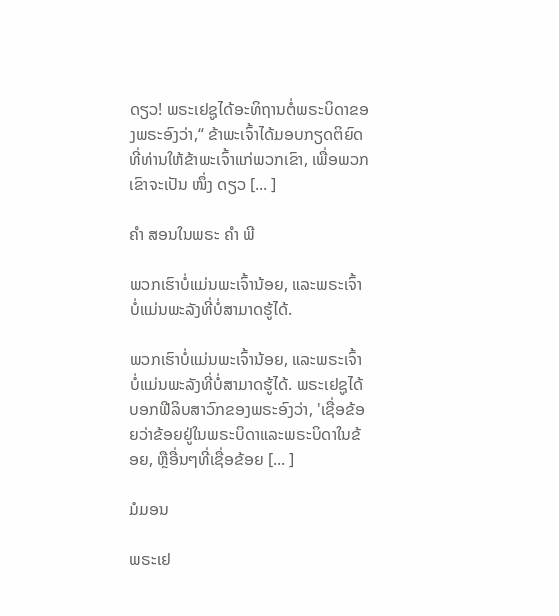ດຽວ! ພຣະເຢຊູໄດ້ອະທິຖານຕໍ່ພຣະບິດາຂອງພຣະອົງວ່າ,“ ຂ້າພະເຈົ້າໄດ້ມອບກຽດຕິຍົດທີ່ທ່ານໃຫ້ຂ້າພະເຈົ້າແກ່ພວກເຂົາ, ເພື່ອພວກເຂົາຈະເປັນ ໜຶ່ງ ດຽວ [... ]

ຄຳ ສອນໃນພຣະ ຄຳ ພີ

ພວກເຮົາບໍ່ແມ່ນພະເຈົ້ານ້ອຍ, ແລະພຣະເຈົ້າບໍ່ແມ່ນພະລັງທີ່ບໍ່ສາມາດຮູ້ໄດ້.

ພວກເຮົາບໍ່ແມ່ນພະເຈົ້ານ້ອຍ, ແລະພຣະເຈົ້າບໍ່ແມ່ນພະລັງທີ່ບໍ່ສາມາດຮູ້ໄດ້. ພຣະເຢຊູໄດ້ບອກຟີລິບສາວົກຂອງພຣະອົງວ່າ, 'ເຊື່ອຂ້ອຍວ່າຂ້ອຍຢູ່ໃນພຣະບິດາແລະພຣະບິດາໃນຂ້ອຍ, ຫຼືອື່ນໆທີ່ເຊື່ອຂ້ອຍ [... ]

ມໍມອນ

ພຣະເຢ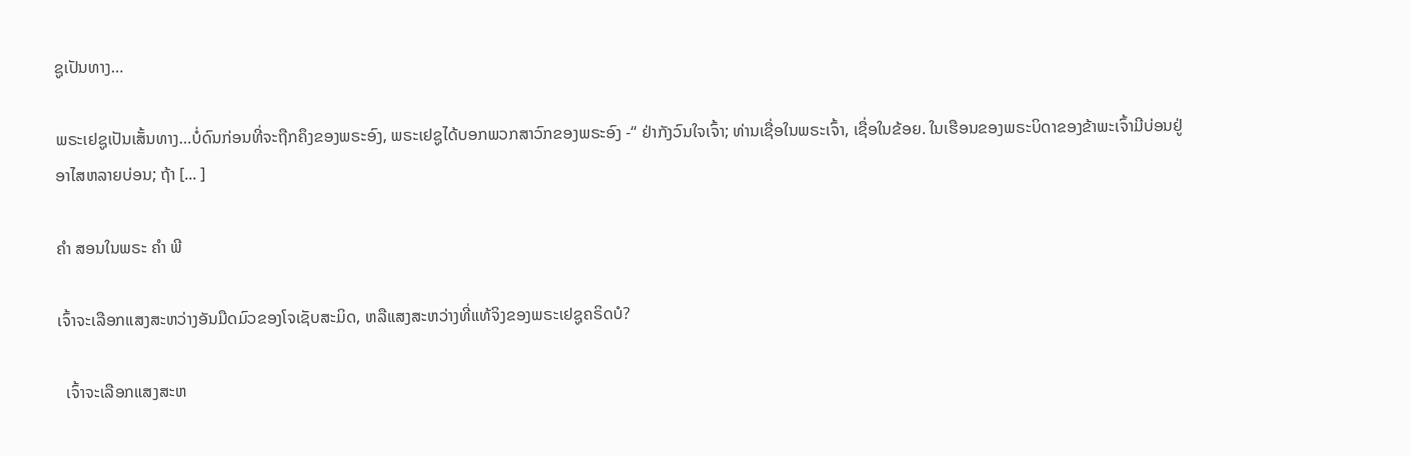ຊູເປັນທາງ…

ພຣະເຢຊູເປັນເສັ້ນທາງ…ບໍ່ດົນກ່ອນທີ່ຈະຖືກຄຶງຂອງພຣະອົງ, ພຣະເຢຊູໄດ້ບອກພວກສາວົກຂອງພຣະອົງ -“ ຢ່າກັງວົນໃຈເຈົ້າ; ທ່ານເຊື່ອໃນພຣະເຈົ້າ, ເຊື່ອໃນຂ້ອຍ. ໃນເຮືອນຂອງພຣະບິດາຂອງຂ້າພະເຈົ້າມີບ່ອນຢູ່ອາໄສຫລາຍບ່ອນ; ຖ້າ [... ]

ຄຳ ສອນໃນພຣະ ຄຳ ພີ

ເຈົ້າຈະເລືອກແສງສະຫວ່າງອັນມືດມົວຂອງໂຈເຊັບສະມິດ, ຫລືແສງສະຫວ່າງທີ່ແທ້ຈິງຂອງພຣະເຢຊູຄຣິດບໍ?

  ເຈົ້າຈະເລືອກແສງສະຫ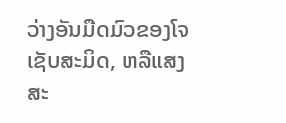ວ່າງອັນມືດມົວຂອງໂຈເຊັບສະມິດ, ຫລືແສງສະ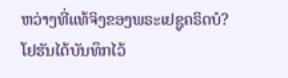ຫວ່າງທີ່ແທ້ຈິງຂອງພຣະເຢຊູຄຣິດບໍ? ໂຢຮັນໄດ້ບັນທຶກໄວ້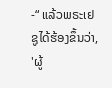-“ ແລ້ວພຣະເຢຊູໄດ້ຮ້ອງຂຶ້ນວ່າ, 'ຜູ້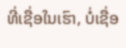ທີ່ເຊື່ອໃນເຮົາ, ບໍ່ເຊື່ອ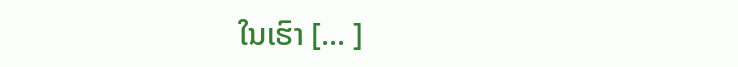ໃນເຮົາ [... ]